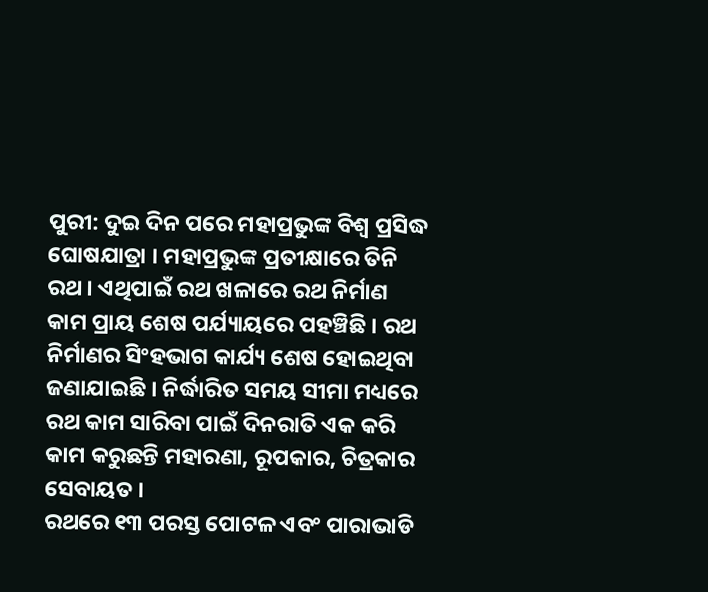ପୁରୀ: ଦୁଇ ଦିନ ପରେ ମହାପ୍ରଭୁଙ୍କ ବିଶ୍ବ ପ୍ରସିଦ୍ଧ ଘୋଷଯାତ୍ରା । ମହାପ୍ରଭୁଙ୍କ ପ୍ରତୀକ୍ଷାରେ ତିନି ରଥ । ଏଥିପାଇଁ ରଥ ଖଳାରେ ରଥ ନିର୍ମାଣ କାମ ପ୍ରାୟ ଶେଷ ପର୍ଯ୍ୟାୟରେ ପହଞ୍ଚିଛି । ରଥ ନିର୍ମାଣର ସିଂହଭାଗ କାର୍ଯ୍ୟ ଶେଷ ହୋଇଥିବା ଜଣାଯାଇଛି । ନିର୍ଦ୍ଧାରିତ ସମୟ ସୀମା ମଧ୍ୟରେ ରଥ କାମ ସାରିବା ପାଇଁ ଦିନରାତି ଏକ କରି କାମ କରୁଛନ୍ତି ମହାରଣା, ରୂପକାର, ଚିତ୍ରକାର ସେବାୟତ ।
ରଥରେ ୧୩ ପରସ୍ତ ପୋଟଳ ଏବଂ ପାରାଭାଡି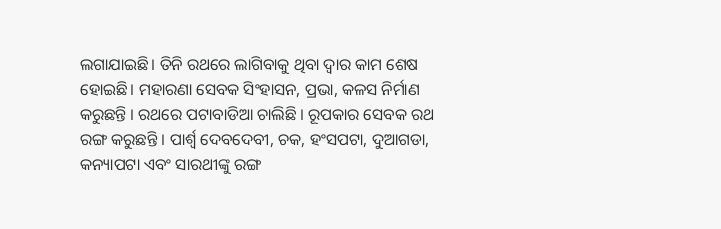ଲଗାଯାଇଛି। ତିନି ରଥରେ ଲାଗିବାକୁ ଥିବା ଦ୍ୱାର କାମ ଶେଷ ହୋଇଛି। ମହାରଣା ସେବକ ସିଂହାସନ, ପ୍ରଭା, କଳସ ନିର୍ମାଣ କରୁଛନ୍ତି । ରଥରେ ପଟାବାଡିଆ ଚାଲିଛି । ରୂପକାର ସେବକ ରଥ ରଙ୍ଗ କରୁଛନ୍ତି । ପାର୍ଶ୍ବ ଦେବଦେବୀ, ଚକ, ହଂସପଟା, ଦୁଆଗଡା, କନ୍ୟାପଟା ଏବଂ ସାରଥୀଙ୍କୁ ରଙ୍ଗ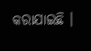କରାଯାଇଛି ।